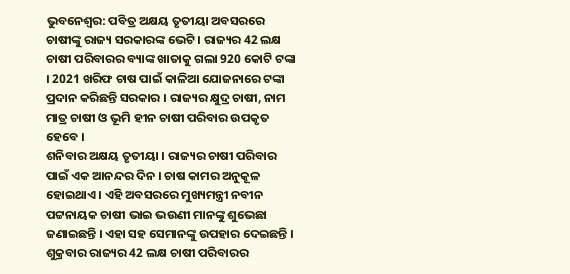ଭୁବନେଶ୍ବର: ପବିତ୍ର ଅକ୍ଷୟ ତୃତୀୟା ଅବସରରେ ଚାଷୀଙ୍କୁ ରାଜ୍ୟ ସରକାରଙ୍କ ଭେଟି । ରାଜ୍ୟର 42 ଲକ୍ଷ ଚାଷୀ ପରିବାରର ବ୍ୟାଙ୍କ ଖାତାକୁ ଗଲା 920 କୋଟି ଟଙ୍କା । 2021 ଖରିଫ ଚାଷ ପାଇଁ କାଳିଆ ଯୋଜନାରେ ଟଙ୍କା ପ୍ରଦାନ କରିଛନ୍ତି ସରକାର । ରାଜ୍ୟର କ୍ଷୁଦ୍ର ଚାଷୀ, ନାମ ମାତ୍ର ଚାଷୀ ଓ ଭୂମି ହୀନ ଚାଷୀ ପରିବାର ଉପକୃତ ହେବେ ।
ଶନିବାର ଅକ୍ଷୟ ତୃତୀୟା । ରାଜ୍ୟର ଚାଷୀ ପରିବାର ପାଇଁ ଏକ ଆନନ୍ଦର ଦିନ । ଚାଷ କାମର ଅନୁକୂଳ ହୋଇଥାଏ । ଏହି ଅବସରରେ ମୁଖ୍ୟମନ୍ତ୍ରୀ ନବୀନ ପଟ୍ଟନାୟକ ଚାଷୀ ଭାଇ ଭଉଣୀ ମାନଙ୍କୁ ଶୁଭେଛା ଜଣାଇଛନ୍ତି । ଏହା ସହ ସେମାନଙ୍କୁ ଉପହାର ଦେଇଛନ୍ତି ।
ଶୁକ୍ରବାର ରାଜ୍ୟର 42 ଲକ୍ଷ ଚାଷୀ ପରିବାରର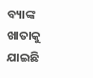ବ୍ୟାଙ୍କ ଖାତାକୁ ଯାଇଛି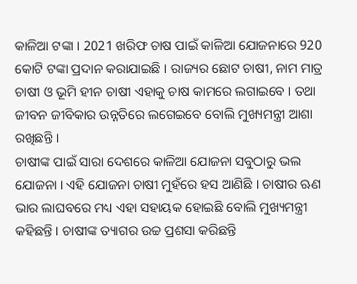କାଳିଆ ଟଙ୍କା । 2021 ଖରିଫ ଚାଷ ପାଇଁ କାଳିଆ ଯୋଜନାରେ 920 କୋଟି ଟଙ୍କା ପ୍ରଦାନ କରାଯାଇଛି । ରାଜ୍ୟର ଛୋଟ ଚାଷୀ, ନାମ ମାତ୍ର ଚାଷୀ ଓ ଭୂମି ହୀନ ଚାଷୀ ଏହାକୁ ଚାଷ କାମରେ ଲଗାଇବେ । ତଥା ଜୀବନ ଜୀବିକାର ଉନ୍ନତିରେ ଲଗେଇବେ ବୋଲି ମୁଖ୍ୟମନ୍ତ୍ରୀ ଆଶା ରଖିଛନ୍ତି ।
ଚାଷୀଙ୍କ ପାଇଁ ସାରା ଦେଶରେ କାଳିଆ ଯୋଜନା ସବୁଠାରୁ ଭଲ ଯୋଜନା । ଏହି ଯୋଜନା ଚାଷୀ ମୁହଁରେ ହସ ଆଣିଛି । ଚାଷୀର ଋଣ ଭାର ଲାଘବରେ ମଧ୍ୟ ଏହା ସହାୟକ ହୋଇଛି ବୋଲି ମୁଖ୍ୟମନ୍ତ୍ରୀ କହିଛନ୍ତି । ଚାଷୀଙ୍କ ତ୍ୟାଗର ଉଚ୍ଚ ପ୍ରଶସା କରିଛନ୍ତି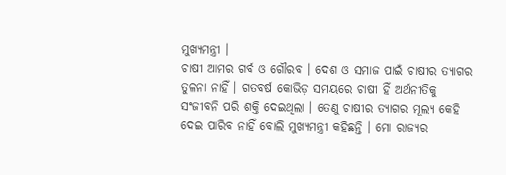ମୁଖ୍ୟମନ୍ତ୍ରୀ ।
ଚାଷୀ ଆମର ଗର୍ବ ଓ ଗୌରବ । ଦେଶ ଓ ସମାଜ ପାଇଁ ଚାଷୀର ତ୍ୟାଗର ତୁଳନା ନାହିଁ । ଗତବର୍ଷ କୋଭିଡ଼ ସମୟରେ ଚାଷୀ ହିଁ ଅର୍ଥନୀତିକୁ ସଂଜୀବନି ପରି ଶକ୍ତି ଦେଇଥିଲା । ତେଣୁ ଚାଷୀର ତ୍ୟାଗର ମୂଲ୍ୟ କେହି ଦେଇ ପାରିବ ନାହିଁ ବୋଲି ମୁଖ୍ୟମନ୍ତ୍ରୀ କହିଛନ୍ତି । ମୋ ରାଜ୍ୟର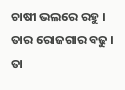ଚାଷୀ ଭଲରେ ରହୁ । ତାର ରୋଜଗାର ବଢୁ । ତା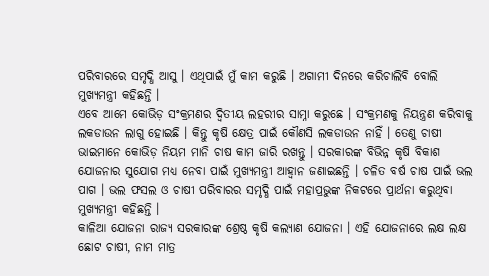ପରିବାରରେ ସମୃଦ୍ଧି ଆସୁ । ଏଥିପାଇଁ ମୁଁ କାମ କରୁଛି । ଅଗାମୀ ଦିନରେ କରିଚାଲିବି ବୋଲି ମୁଖ୍ୟମନ୍ତ୍ରୀ କହିଛନ୍ତି ।
ଏବେ ଆମେ କୋଭିଡ଼ ସଂକ୍ରମଣର ଦ୍ଵିତୀୟ ଲହରୀର ସାମ୍ନା କରୁଛେ । ସଂକ୍ରମଣକୁ ନିୟନ୍ତ୍ରଣ କରିବାକୁ ଲକଡାଉନ ଲାଗୁ ହୋଇଛି । କିନ୍ତୁ କୃଷି କ୍ଷେତ୍ର ପାଇଁ କୌଣସି ଲକଡାଉନ ନାହିଁ । ତେଣୁ ଚାଷୀ ଭାଇମାନେ କୋଭିଡ଼ ନିୟମ ମାନି ଚାଷ କାମ ଜାରି ରଖନ୍ତୁ । ସରକାରଙ୍କ ବିଭିନ୍ନ କୃଷି ବିକାଶ ଯୋଜନାର ସୁଯୋଗ ମଧ୍ୟ ନେବା ପାଇଁ ମୁଖ୍ୟମନ୍ତ୍ରୀ ଆହ୍ଵାନ ଜଣାଇଛନ୍ତି । ଚଳିତ ବର୍ଷ ଚାଷ ପାଇଁ ଭଲ ପାଗ । ଭଲ ଫସଲ ଓ ଚାଷୀ ପରିବାରର ସମୃଦ୍ଧି ପାଇଁ ମହାପ୍ରଭୁଙ୍କ ନିକଟରେ ପ୍ରାର୍ଥନା କରୁଥିବା ମୁଖ୍ୟମନ୍ତ୍ରୀ କହିଛନ୍ତି ।
କାଳିଆ ଯୋଜନା ରାଜ୍ୟ ସରକାରଙ୍କ ଶ୍ରେଷ୍ଠ କୃଷି କଲ୍ୟାଣ ଯୋଜନା । ଏହି ଯୋଜନାରେ ଲକ୍ଷ ଲକ୍ଷ ଛୋଟ ଚାଷୀ, ନାମ ମାତ୍ର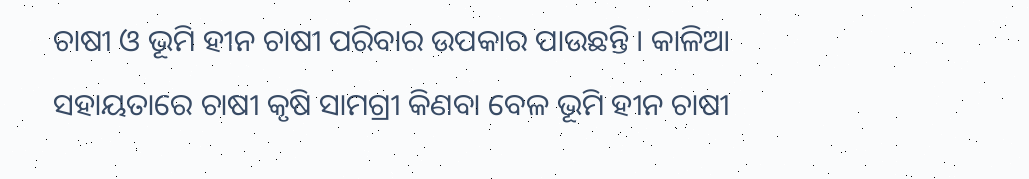ଚାଷୀ ଓ ଭୂମି ହୀନ ଚାଷୀ ପରିବାର ଉପକାର ପାଉଛନ୍ତି । କାଳିଆ ସହାୟତାରେ ଚାଷୀ କୃଷି ସାମଗ୍ରୀ କିଣବା ବେଳ ଭୂମି ହୀନ ଚାଷୀ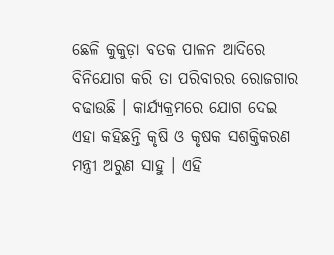ଛେଳି କୁକୁଡ଼ା ବତକ ପାଳନ ଆଦିରେ ବିନିଯୋଗ କରି ତା ପରିବାରର ରୋଜଗାର ବଢାଉଛି । କାର୍ଯ୍ୟକ୍ରମରେ ଯୋଗ ଦେଇ ଏହା କହିଛନ୍ତି କୃଷି ଓ କୃଷକ ସଶକ୍ତିକରଣ ମନ୍ତ୍ରୀ ଅରୁଣ ସାହୁ । ଏହି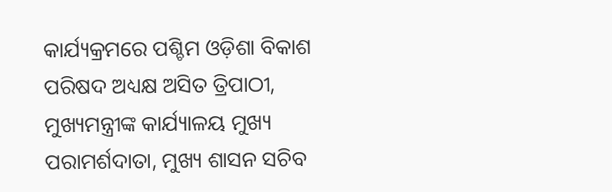କାର୍ଯ୍ୟକ୍ରମରେ ପଶ୍ଚିମ ଓଡ଼ିଶା ବିକାଶ ପରିଷଦ ଅଧ୍ୟକ୍ଷ ଅସିତ ତ୍ରିପାଠୀ, ମୁଖ୍ୟମନ୍ତ୍ରୀଙ୍କ କାର୍ଯ୍ୟାଳୟ ମୁଖ୍ୟ ପରାମର୍ଶଦାତା, ମୁଖ୍ୟ ଶାସନ ସଚିବ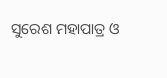ସୁରେଶ ମହାପାତ୍ର ଓ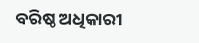ବରିଷ୍ଠ ଅଧିକାରୀ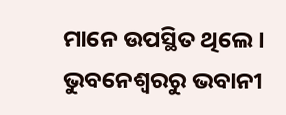ମାନେ ଉପସ୍ଥିତ ଥିଲେ ।
ଭୁବନେଶ୍ବରରୁ ଭବାନୀ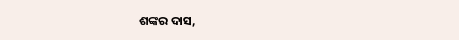ଶଙ୍କର ଦାସ,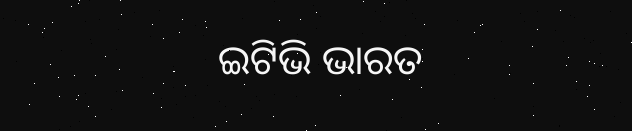ଇଟିଭି ଭାରତ